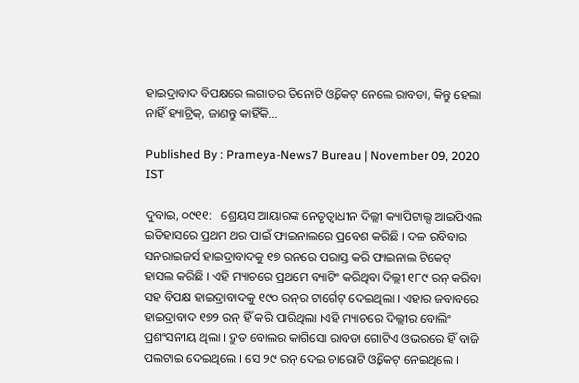ହାଇଦ୍ରାବାଦ ବିପକ୍ଷରେ ଲଗାତର ତିନୋଟି ଓ୍ୱିକେଟ୍ ନେଲେ ରାବଡା, କିନ୍ତୁ ହେଲା ନାହିଁ ହ୍ୟାଟ୍ରିକ୍, ଜାଣନ୍ତୁ କାହିଁକି...

Published By : Prameya-News7 Bureau | November 09, 2020 IST

ଦୁବାଇ, ୦୯୧୧:   ଶ୍ରେୟସ ଆୟାରଙ୍କ ନେତୃତ୍ୱାଧୀନ ଦିଲ୍ଲୀ କ୍ୟାପିଟାଲ୍ସ ଆଇପିଏଲ ଇତିହାସରେ ପ୍ରଥମ ଥର ପାଇଁ ଫାଇନାଲରେ ପ୍ରବେଶ କରିଛି । ଦଳ ରବିବାର ସନରାଇଜର୍ସ ହାଇଦ୍ରାବାଦକୁ ୧୭ ରନରେ ପରାସ୍ତ କରି ଫାଇନାଲ ଟିକେଟ୍ ହାସଲ କରିଛି । ଏହି ମ୍ୟାଚରେ ପ୍ରଥମେ ବ୍ୟାଟିଂ କରିଥିବା ଦିଲ୍ଲୀ ୧୮୯ ରନ୍ କରିବା ସହ ବିପକ୍ଷ ହାଇଦ୍ରାବାଦକୁ ୧୯୦ ରନ୍‌ର ଟାର୍ଗେଟ୍ ଦେଇଥିଲା । ଏହାର ଜବାବରେ ହାଇଦ୍ରାବାଦ ୧୭୨ ରନ୍ ହିଁ କରି ପାରିଥିଲା ।ଏହି ମ୍ୟାଚରେ ଦିଲ୍ଲୀର ବୋଲିଂ ପ୍ରଶଂସନୀୟ ଥିଲା । ଦ୍ରୁତ ବୋଲର କାଗିସୋ ରାବଡା ଗୋଟିଏ ଓଭରରେ ହିଁ ବାଜି ପଲଟାଇ ଦେଇଥିଲେ । ସେ ୨୯ ରନ୍ ଦେଇ ଚାରୋଟି ଓ୍ୱିକେଟ୍ ନେଇଥିଲେ ।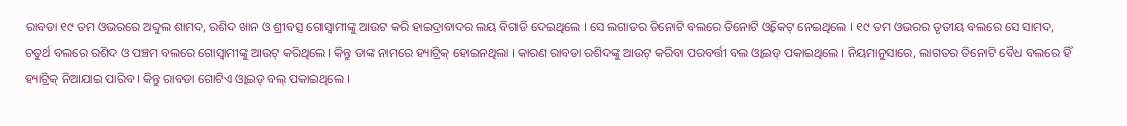ରାବଡା ୧୯ ତମ ଓଭରରେ ଅବ୍ଦୁଲ ଶାମଦ, ରଶିଦ ଖାନ ଓ ଶ୍ରୀବତ୍ସ ଗୋସ୍ୱାମୀଙ୍କୁ ଆଉଟ କରି ହାଇଦ୍ରାବାଦର ଲୟ ବିଗାଡି ଦେଇଥିଲେ । ସେ ଲଗାତର ତିନୋଟି ବଲରେ ତିନୋଟି ଓ୍ୱିକେଟ୍ ନେଇଥିଲେ । ୧୯ ତମ ଓଭରର ତୃତୀୟ ବଲରେ ସେ ସାମଦ, ଚତୁର୍ଥ ବଲରେ ରଶିଦ ଓ ପଞ୍ଚମ ବଲରେ ଗୋସ୍ୱାମୀଙ୍କୁ ଆଉଟ୍ କରିଥିଲେ । କିନ୍ତୁ ତାଙ୍କ ନାମରେ ହ୍ୟାଟ୍ରିକ୍ ହୋଇନଥିଲା । କାରଣ ରାବଡା ରଶିଦଙ୍କୁ ଆଉଟ୍ କରିବା ପରବର୍ତ୍ତୀ ବଲ ଓ୍ୱାଇଡ୍ ପକାଇଥିଲେ । ନିୟମାନୁସାରେ, ଲାଗତର ତିନୋଟି ବୈଧ ବଲରେ ହିଁ ହ୍ୟାଟ୍ରିକ୍ ନିଆଯାଇ ପାରିବ । କିନ୍ତୁ ରାବଡା ଗୋଟିଏ ଓ୍ୱାଇଡ୍ ବଲ୍ ପକାଇଥିଲେ ।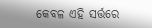କେବଳ ଏହି ସର୍ତ୍ତରେ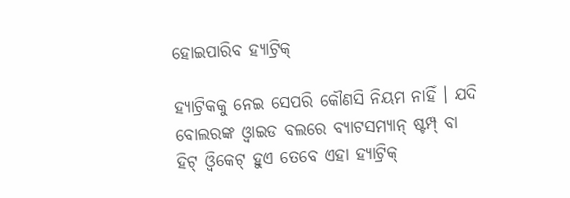ହୋଇପାରିବ ହ୍ୟାଟ୍ରିକ୍

ହ୍ୟାଟ୍ରିକକୁ ନେଇ ସେପରି କୌଣସି ନିୟମ ନାହିଁ । ଯଦି ବୋଲରଙ୍କ ଓ୍ୱାଇଡ ବଲରେ ବ୍ୟାଟସମ୍ୟାନ୍ ଷ୍ଟମ୍ପ୍ ବା ହିଟ୍ ଓ୍ୱିକେଟ୍ ହୁଏ ତେବେ ଏହା ହ୍ୟାଟ୍ରିକ୍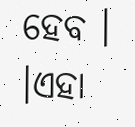ହେବ । ।ଏହା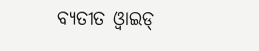ବ୍ୟତୀତ ଓ୍ୱାଇଡ୍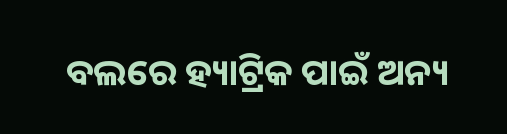ବଲରେ ହ୍ୟାଟ୍ରିକ ପାଇଁ ଅନ୍ୟ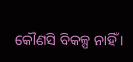କୌଣସି ବିକଳ୍ପ ନାହିଁ ।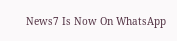News7 Is Now On WhatsApp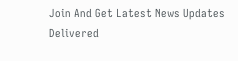Join And Get Latest News Updates Delivered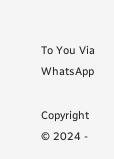To You Via WhatsApp

Copyright © 2024 -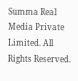Summa Real Media Private Limited. All Rights Reserved.